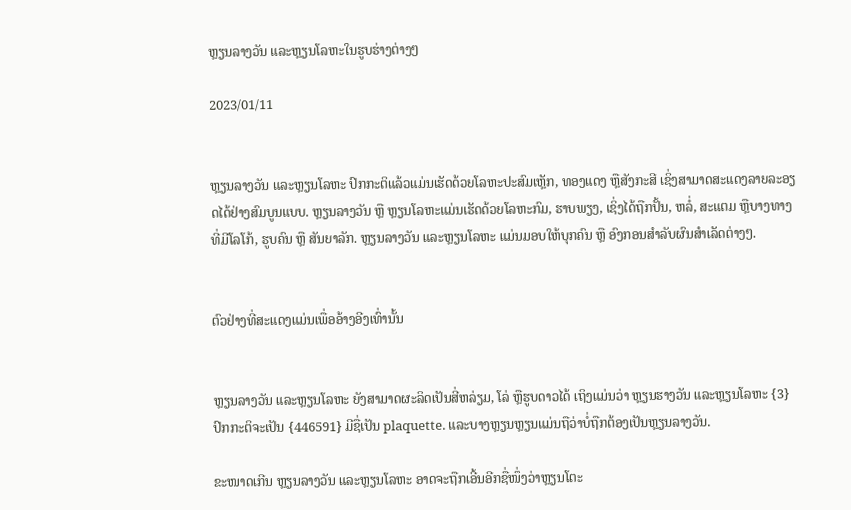ຫຼຽນລາງວັນ ແລະຫຼຽນໂລຫະໃນຮູບຮ່າງຕ່າງໆ

2023/01/11


ຫຼຽນລາງວັນ ແລະຫຼຽນໂລຫະ ປົກກະຕິແລ້ວແມ່ນເຮັດດ້ວຍໂລຫະປະສົມເຫຼັກ, ທອງແດງ ຫຼືສັງກະສີ ເຊິ່ງສາມາດສະແດງລາຍລະອຽດໄດ້ຢ່າງສົມບູນແບບ. ຫຼຽນລາງວັນ ຫຼື ຫຼຽນໂລຫະແມ່ນເຮັດດ້ວຍໂລຫະກົມ, ຮາບພຽງ, ເຊິ່ງໄດ້ຖືກປັ້ນ, ຫລໍ່, ສະແຕມ ຫຼືບາງທາງທີ່ມີໂລໂກ້, ຮູບຄົນ ຫຼື ສັນຍາລັກ. ຫຼຽນລາງວັນ ແລະຫຼຽນໂລຫະ ແມ່ນມອບໃຫ້ບຸກຄົນ ຫຼື ອົງກອນສຳລັບຜົນສຳເລັດຕ່າງໆ.


ຕົວຢ່າງທີ່ສະແດງແມ່ນເພື່ອອ້າງອີງເທົ່ານັ້ນ


ຫຼຽນລາງວັນ ແລະຫຼຽນໂລຫະ ຍັງສາມາດຜະລິດເປັນສີ່ຫລ່ຽມ, ໂລ່ ຫຼືຮູບດາວໄດ້ ເຖິງແມ່ນວ່າ ຫຼຽນຮາງວັນ ແລະຫຼຽນໂລຫະ {3}ປົກກະຕິຈະເປັນ {446591} ມີຊື່ເປັນ plaquette. ແລະບາງຫຼຽນຫຼຽນແມ່ນຖືວ່າບໍ່ຖືກຕ້ອງເປັນຫຼຽນລາງວັນ.

ຂະໜາດເກີນ ຫຼຽນລາງວັນ ແລະຫຼຽນໂລຫະ ອາດຈະຖືກເອີ້ນອີກຊື່ໜຶ່ງວ່າຫຼຽນໂຕະ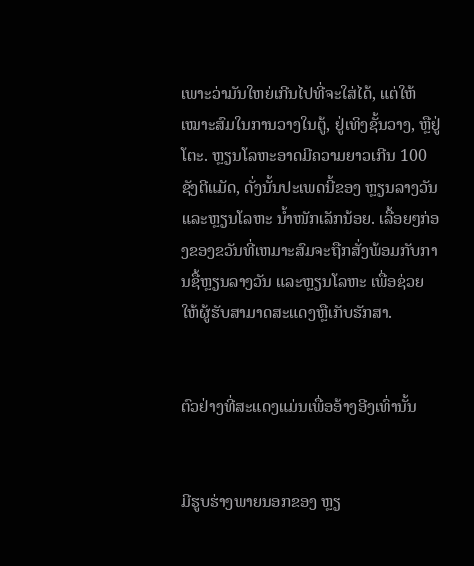ເພາະວ່າມັນໃຫຍ່ເກີນໄປທີ່ຈະໃສ່ໄດ້, ແຕ່ໃຫ້ເໝາະສົມໃນການວາງໃນຕູ້, ຢູ່ເທິງຊັ້ນວາງ, ຫຼືຢູ່ໂຕະ. ຫຼຽນໂລຫະອາດມີຄວາມຍາວເກີນ 100 ຊັງຕີແມັດ, ດັ່ງນັ້ນປະເພດນີ້ຂອງ ຫຼຽນລາງວັນ ແລະຫຼຽນໂລຫະ ນ້ຳໜັກເລັກນ້ອຍ. ເລື້ອຍໆກ່ອງຂອງຂວັນທີ່ເຫມາະສົມຈະຖືກສັ່ງພ້ອມກັບການຊື້ຫຼຽນລາງວັນ ແລະຫຼຽນໂລຫະ ເພື່ອຊ່ວຍໃຫ້ຜູ້ຮັບສາມາດສະແດງຫຼືເກັບຮັກສາ.


ຕົວຢ່າງທີ່ສະແດງແມ່ນເພື່ອອ້າງອີງເທົ່ານັ້ນ


ມີຮູບຮ່າງພາຍນອກຂອງ ຫຼຽ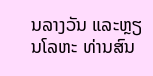ນລາງວັນ ແລະຫຼຽນໂລຫະ ທ່ານສົນ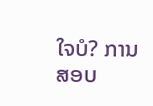ໃຈບໍ? ການສອບ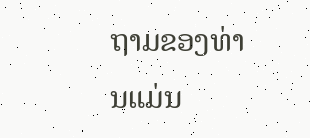ຖາມຂອງທ່ານແມ່ນ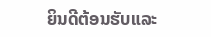ຍິນດີຕ້ອນຮັບແລະ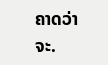ຄາດວ່າຈະ.